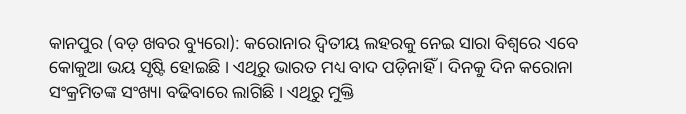କାନପୁର (ବଡ଼ ଖବର ବ୍ୟୁରୋ): କରୋନାର ଦ୍ୱିତୀୟ ଲହରକୁ ନେଇ ସାରା ବିଶ୍ୱରେ ଏବେ କୋକୁଆ ଭୟ ସୃଷ୍ଟି ହୋଇଛି । ଏଥିରୁ ଭାରତ ମଧ୍ୟ ବାଦ ପଡ଼ିନାହିଁ । ଦିନକୁ ଦିନ କରୋନା ସଂକ୍ରମିତଙ୍କ ସଂଖ୍ୟା ବଢିବାରେ ଲାଗିଛି । ଏଥିରୁ ମୁକ୍ତି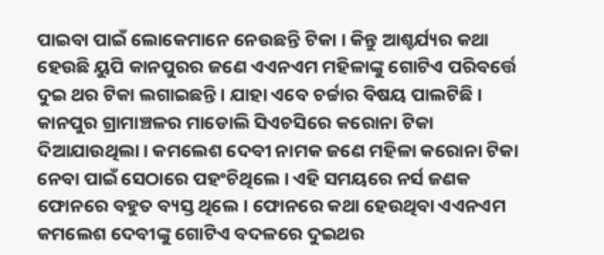ପାଇବା ପାଇଁ ଲୋକେମାନେ ନେଉଛନ୍ତି ଟିକା । କିନ୍ତୁ ଆଶ୍ଚର୍ଯ୍ୟର କଥା ହେଉଛି ୟୁପି କାନପୁରର ଜଣେ ଏଏନଏମ ମହିଳାଙ୍କୁ ଗୋଟିଏ ପରିବର୍ତ୍ତେ ଦୁଇ ଥର ଟିକା ଲଗାଇଛନ୍ତି। ଯାହା ଏବେ ଚର୍ଚ୍ଚାର ବିଷୟ ପାଲଟିଛି ।
କାନପୁର ଗ୍ରାମାଞ୍ଚଳର ମାଡୋଲି ସିଏଚସିରେ କରୋନା ଟିକା ଦିଆଯାଉଥିଲା। କମଲେଶ ଦେବୀ ନାମକ ଜଣେ ମହିଳା କରୋନା ଟିକା ନେବା ପାଇଁ ସେଠାରେ ପହଂଚିଥିଲେ । ଏହି ସମୟରେ ନର୍ସ ଜଣକ ଫୋନରେ ବହୁତ ବ୍ୟସ୍ତ ଥିଲେ। ଫୋନରେ କଥା ହେଉଥିବା ଏଏନଏମ କମଲେଶ ଦେବୀଙ୍କୁ ଗୋଟିଏ ବଦଳରେ ଦୁଇଥର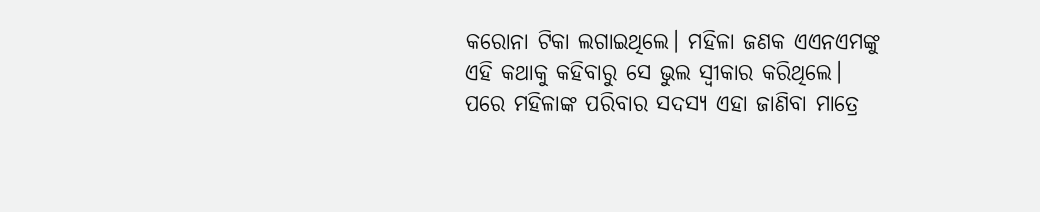କରୋନା ଟିକା ଲଗାଇଥିଲେ। ମହିଳା ଜଣକ ଏଏନଏମଙ୍କୁ ଏହି କଥାକୁ କହିବାରୁ ସେ ଭୁଲ ସ୍ବୀକାର କରିଥିଲେ। ପରେ ମହିଳାଙ୍କ ପରିବାର ସଦସ୍ୟ ଏହା ଜାଣିବା ମାତ୍ରେ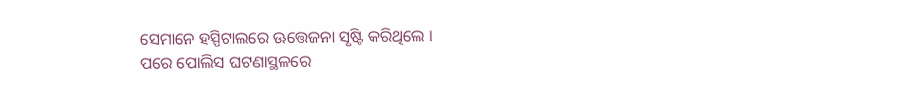ସେମାନେ ହସ୍ପିଟାଲରେ ଊତ୍ତେଜନା ସୃଷ୍ଟି କରିଥିଲେ ।
ପରେ ପୋଲିସ ଘଟଣାସ୍ଥଳରେ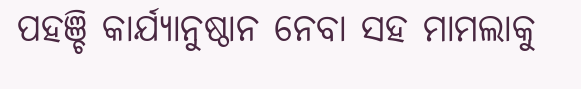ପହଞ୍ଚି କାର୍ଯ୍ୟାନୁଷ୍ଠାନ ନେବା ସହ ମାମଲାକୁ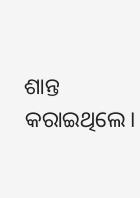ଶାନ୍ତ କରାଇଥିଲେ।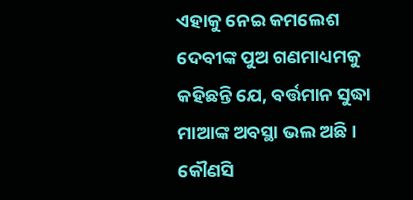ଏହାକୁ ନେଇ କମଲେଶ ଦେବୀଙ୍କ ପୁଅ ଗଣମାଧ୍ୟମକୁ କହିଛନ୍ତି ଯେ, ବର୍ତ୍ତମାନ ସୁଦ୍ଧା ମାଆଙ୍କ ଅବସ୍ଥା ଭଲ ଅଛି। କୌଣସି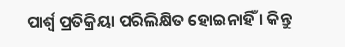ପାର୍ଶ୍ୱ ପ୍ରତିକ୍ରିୟା ପରିଲିକ୍ଷିତ ହୋଇନାହିଁ । କିନ୍ତୁ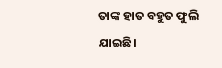ତାଙ୍କ ହାତ ବହୁତ ଫୁଲି ଯାଇଛି।